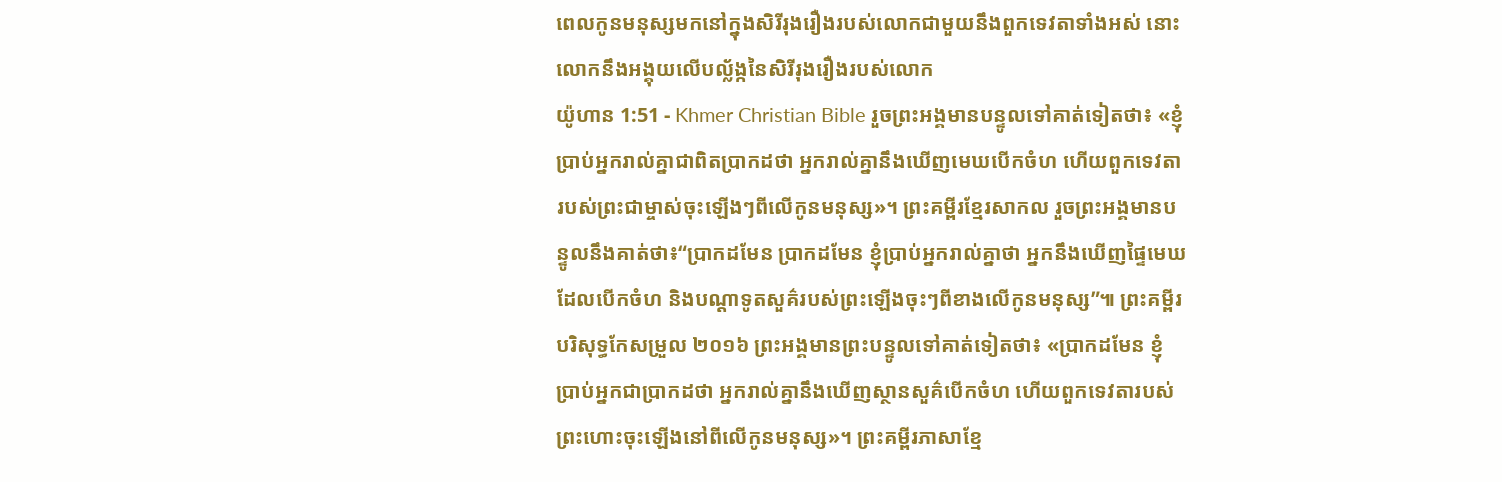ពេលកូនមនុស្សមកនៅក្នុងសិរីរុងរឿងរបស់លោកជាមួយនឹងពួកទេវតាទាំងអស់ នោះលោកនឹងអង្គុយលើបល្ល័ង្កនៃសិរីរុងរឿងរបស់លោក
យ៉ូហាន 1:51 - Khmer Christian Bible រួចព្រះអង្គមានបន្ទូលទៅគាត់ទៀតថា៖ «ខ្ញុំប្រាប់អ្នករាល់គ្នាជាពិតប្រាកដថា អ្នករាល់គ្នានឹងឃើញមេឃបើកចំហ ហើយពួកទេវតារបស់ព្រះជាម្ចាស់ចុះឡើងៗពីលើកូនមនុស្ស»។ ព្រះគម្ពីរខ្មែរសាកល រួចព្រះអង្គមានបន្ទូលនឹងគាត់ថា៖“ប្រាកដមែន ប្រាកដមែន ខ្ញុំប្រាប់អ្នករាល់គ្នាថា អ្នកនឹងឃើញផ្ទៃមេឃដែលបើកចំហ និងបណ្ដាទូតសួគ៌របស់ព្រះឡើងចុះៗពីខាងលើកូនមនុស្ស”៕ ព្រះគម្ពីរបរិសុទ្ធកែសម្រួល ២០១៦ ព្រះអង្គមានព្រះបន្ទូលទៅគាត់ទៀតថា៖ «ប្រាកដមែន ខ្ញុំប្រាប់អ្នកជាប្រាកដថា អ្នករាល់គ្នានឹងឃើញស្ថានសួគ៌បើកចំហ ហើយពួកទេវតារបស់ព្រះហោះចុះឡើងនៅពីលើកូនមនុស្ស»។ ព្រះគម្ពីរភាសាខ្មែ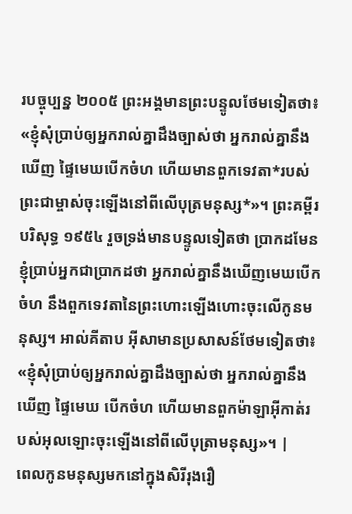របច្ចុប្បន្ន ២០០៥ ព្រះអង្គមានព្រះបន្ទូលថែមទៀតថា៖ «ខ្ញុំសុំប្រាប់ឲ្យអ្នករាល់គ្នាដឹងច្បាស់ថា អ្នករាល់គ្នានឹងឃើញ ផ្ទៃមេឃបើកចំហ ហើយមានពួកទេវតា*របស់ព្រះជាម្ចាស់ចុះឡើងនៅពីលើបុត្រមនុស្ស*»។ ព្រះគម្ពីរបរិសុទ្ធ ១៩៥៤ រួចទ្រង់មានបន្ទូលទៀតថា ប្រាកដមែន ខ្ញុំប្រាប់អ្នកជាប្រាកដថា អ្នករាល់គ្នានឹងឃើញមេឃបើកចំហ នឹងពួកទេវតានៃព្រះហោះឡើងហោះចុះលើកូនមនុស្ស។ អាល់គីតាប អ៊ីសាមានប្រសាសន៍ថែមទៀតថា៖ «ខ្ញុំសុំប្រាប់ឲ្យអ្នករាល់គ្នាដឹងច្បាស់ថា អ្នករាល់គ្នានឹងឃើញ ផ្ទៃមេឃ បើកចំហ ហើយមានពួកម៉ាឡាអ៊ីកាត់របស់អុលឡោះចុះឡើងនៅពីលើបុត្រាមនុស្ស»។ |
ពេលកូនមនុស្សមកនៅក្នុងសិរីរុងរឿ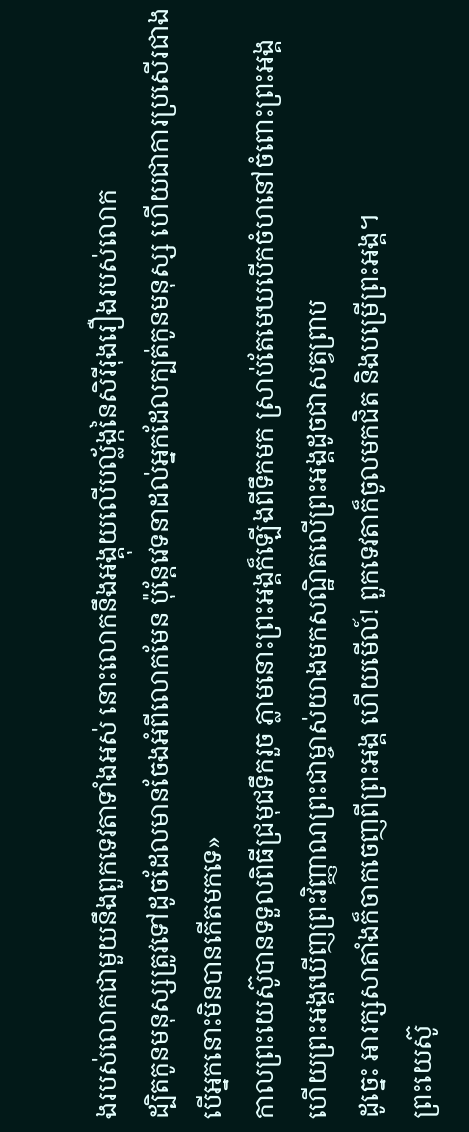ងរបស់លោកជាមួយនឹងពួកទេវតាទាំងអស់ នោះលោកនឹងអង្គុយលើបល្ល័ង្កនៃសិរីរុងរឿងរបស់លោក
ដ្បិតកូនមនុស្សត្រូវទៅដូចដែលមានចែងអំពីលោកមែន ប៉ុន្ដែវេទនាដល់អ្នកដែលក្បត់កូនមនុស្ស ហើយជាការប្រសើរជាង បើអ្នកនោះមិនបានកើតមកទេ»
កាលព្រះយេស៊ូបានទទួលពិធីជ្រមុជទឹករួច ភ្លាមនោះព្រះអង្គក៏ឡើងពីទឹកមក ស្រាប់តែមេឃបើកចំហនៅចំពោះព្រះអង្គ ហើយព្រះអង្គឃើញព្រះវិញ្ញាណព្រះជាម្ចាស់យាងមកសណ្ឋិតលើព្រះអង្គដូចជាសត្វព្រាប
ដូច្នេះ អារក្សសាតាំងក៏ចាកចេញពីព្រះអង្គ ហើយមើល៍! ពួកទេវតាក៏ចូលមកជិត និងបម្រើព្រះអង្គ។
ព្រះយេស៊ូ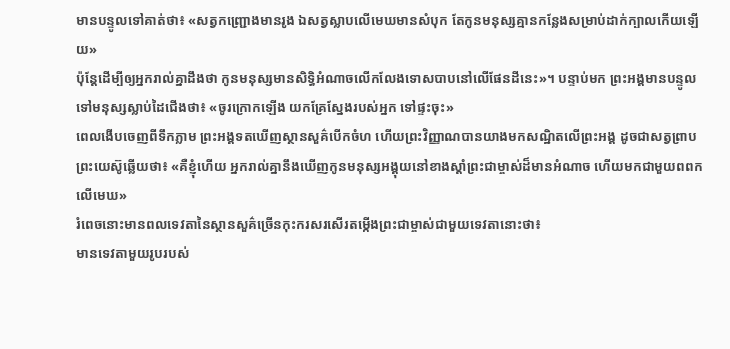មានបន្ទូលទៅគាត់ថា៖ «សត្វកញ្ជ្រោងមានរូង ឯសត្វស្លាបលើមេឃមានសំបុក តែកូនមនុស្សគ្មានកន្លែងសម្រាប់ដាក់ក្បាលកើយឡើយ»
ប៉ុន្ដែដើម្បីឲ្យអ្នករាល់គ្នាដឹងថា កូនមនុស្សមានសិទ្ធិអំណាចលើកលែងទោសបាបនៅលើផែនដីនេះ»។ បន្ទាប់មក ព្រះអង្គមានបន្ទូលទៅមនុស្សស្លាប់ដៃជើងថា៖ «ចូរក្រោកឡើង យកគ្រែស្នែងរបស់អ្នក ទៅផ្ទះចុះ»
ពេលងើបចេញពីទឹកភ្លាម ព្រះអង្គទតឃើញស្ថានសួគ៌បើកចំហ ហើយព្រះវិញ្ញាណបានយាងមកសណ្ឋិតលើព្រះអង្គ ដូចជាសត្វព្រាប
ព្រះយេស៊ូឆ្លើយថា៖ «គឺខ្ញុំហើយ អ្នករាល់គ្នានឹងឃើញកូនមនុស្សអង្គុយនៅខាងស្ដាំព្រះជាម្ចាស់ដ៏មានអំណាច ហើយមកជាមួយពពកលើមេឃ»
រំពេចនោះមានពលទេវតានៃស្ថានសួគ៌ច្រើនកុះករសរសើរតម្កើងព្រះជាម្ចាស់ជាមួយទេវតានោះថា៖
មានទេវតាមួយរូបរបស់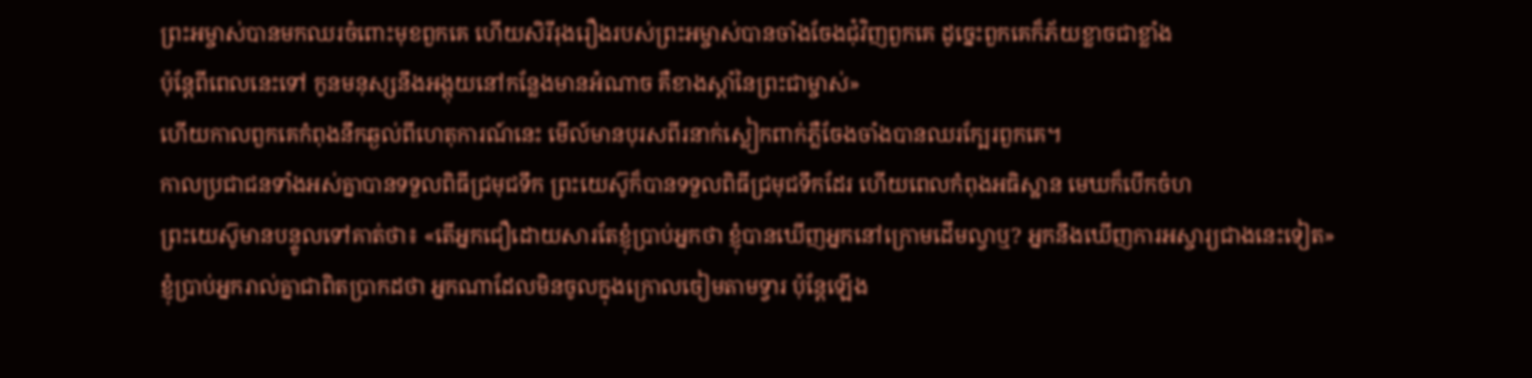ព្រះអម្ចាស់បានមកឈរចំពោះមុខពួកគេ ហើយសិរីរុងរឿងរបស់ព្រះអម្ចាស់បានចាំងចែងជុំវិញពួកគេ ដូច្នេះពួកគេក៏ភ័យខ្លាចជាខ្លាំង
ប៉ុន្ដែពីពេលនេះទៅ កូនមនុស្សនឹងអង្គុយនៅកន្លែងមានអំណាច គឺខាងស្ដាំនៃព្រះជាម្ចាស់»
ហើយកាលពួកគេកំពុងនឹកឆ្ងល់ពីហេតុការណ៍នេះ មើល៍មានបុរសពីរនាក់ស្លៀកពាក់ភ្លឺចែងចាំងបានឈរក្បែរពួកគេ។
កាលប្រជាជនទាំងអស់គ្នាបានទទួលពិធីជ្រមុជទឹក ព្រះយេស៊ូក៏បានទទួលពិធីជ្រមុជទឹកដែរ ហើយពេលកំពុងអធិស្ឋាន មេឃក៏បើកចំហ
ព្រះយេស៊ូមានបន្ទូលទៅគាត់ថា៖ «តើអ្នកជឿដោយសារតែខ្ញុំប្រាប់អ្នកថា ខ្ញុំបានឃើញអ្នកនៅក្រោមដើមល្វាឬ? អ្នកនឹងឃើញការអស្ចារ្យជាងនេះទៀត»
ខ្ញុំប្រាប់អ្នករាល់គ្នាជាពិតប្រាកដថា អ្នកណាដែលមិនចូលក្នុងក្រោលចៀមតាមទ្វារ ប៉ុន្ដែឡើង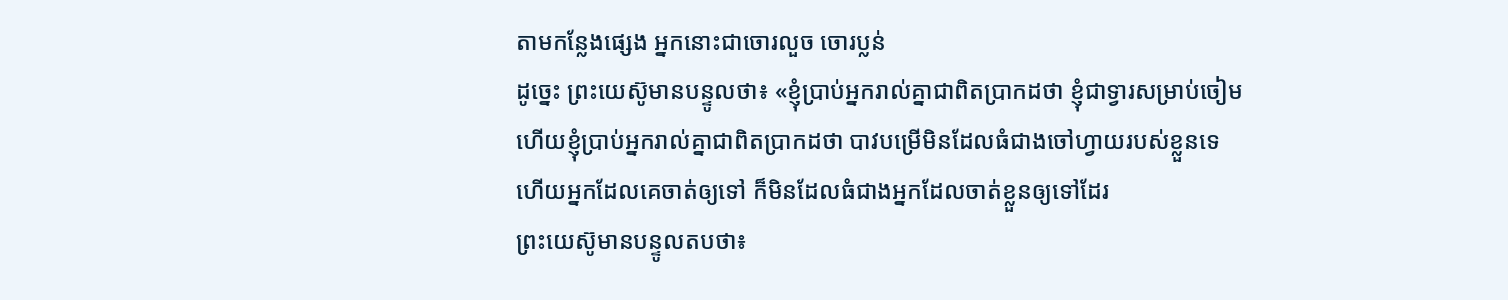តាមកន្លែងផ្សេង អ្នកនោះជាចោរលួច ចោរប្លន់
ដូច្នេះ ព្រះយេស៊ូមានបន្ទូលថា៖ «ខ្ញុំប្រាប់អ្នករាល់គ្នាជាពិតប្រាកដថា ខ្ញុំជាទ្វារសម្រាប់ចៀម
ហើយខ្ញុំប្រាប់អ្នករាល់គ្នាជាពិតប្រាកដថា បាវបម្រើមិនដែលធំជាងចៅហ្វាយរបស់ខ្លួនទេ ហើយអ្នកដែលគេចាត់ឲ្យទៅ ក៏មិនដែលធំជាងអ្នកដែលចាត់ខ្លួនឲ្យទៅដែរ
ព្រះយេស៊ូមានបន្ទូលតបថា៖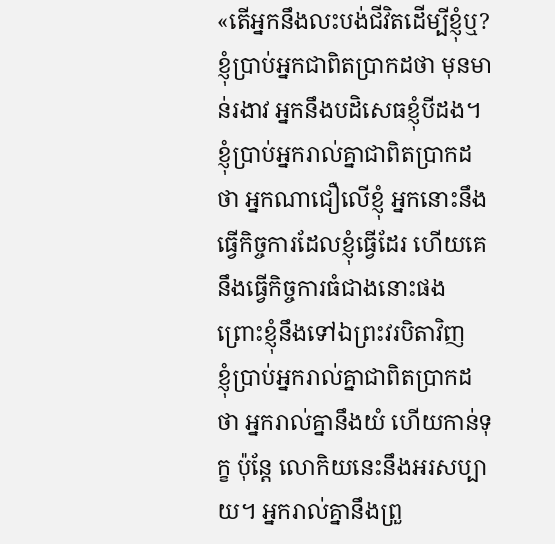«តើអ្នកនឹងលះបង់ជីវិតដើម្បីខ្ញុំឬ? ខ្ញុំប្រាប់អ្នកជាពិតប្រាកដថា មុនមាន់រងាវ អ្នកនឹងបដិសេធខ្ញុំបីដង។
ខ្ញុំប្រាប់អ្នករាល់គ្នាជាពិតប្រាកដថា អ្នកណាជឿលើខ្ញុំ អ្នកនោះនឹងធ្វើកិច្ចការដែលខ្ញុំធ្វើដែរ ហើយគេនឹងធ្វើកិច្ចការធំជាងនោះផង ព្រោះខ្ញុំនឹងទៅឯព្រះវរបិតាវិញ
ខ្ញុំប្រាប់អ្នករាល់គ្នាជាពិតប្រាកដថា អ្នករាល់គ្នានឹងយំ ហើយកាន់ទុក្ខ ប៉ុន្ដែ លោកិយនេះនឹងអរសប្បាយ។ អ្នករាល់គ្នានឹងព្រួ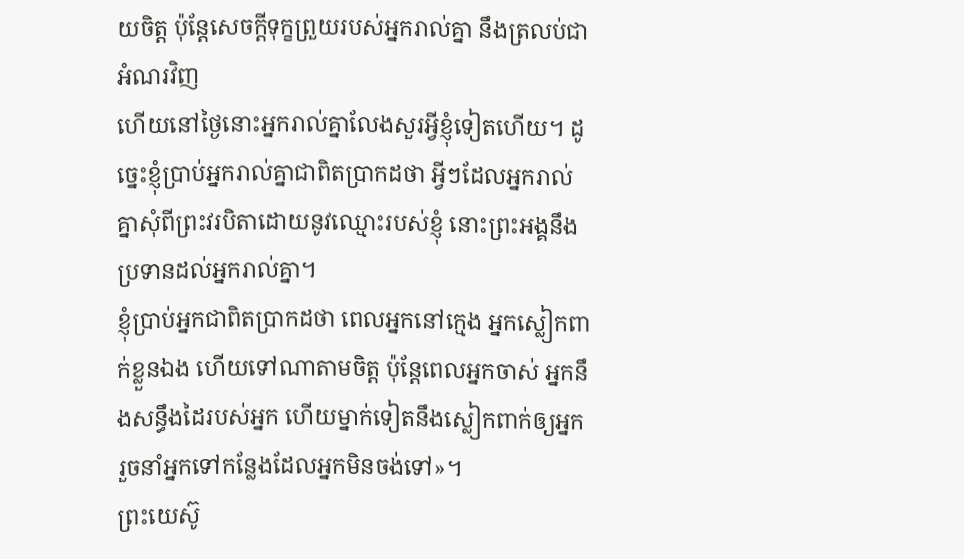យចិត្ដ ប៉ុន្ដែសេចក្ដីទុក្ខព្រួយរបស់អ្នករាល់គ្នា នឹងត្រលប់ជាអំណរវិញ
ហើយនៅថ្ងៃនោះអ្នករាល់គ្នាលែងសួរអ្វីខ្ញុំទៀតហើយ។ ដូច្នេះខ្ញុំប្រាប់អ្នករាល់គ្នាជាពិតប្រាកដថា អ្វីៗដែលអ្នករាល់គ្នាសុំពីព្រះវរបិតាដោយនូវឈ្មោះរបស់ខ្ញុំ នោះព្រះអង្គនឹងប្រទានដល់អ្នករាល់គ្នា។
ខ្ញុំប្រាប់អ្នកជាពិតប្រាកដថា ពេលអ្នកនៅក្មេង អ្នកស្លៀកពាក់ខ្លួនឯង ហើយទៅណាតាមចិត្ត ប៉ុន្ដែពេលអ្នកចាស់ អ្នកនឹងសន្ធឹងដៃរបស់អ្នក ហើយម្នាក់ទៀតនឹងស្លៀកពាក់ឲ្យអ្នក រួចនាំអ្នកទៅកន្លែងដែលអ្នកមិនចង់ទៅ»។
ព្រះយេស៊ូ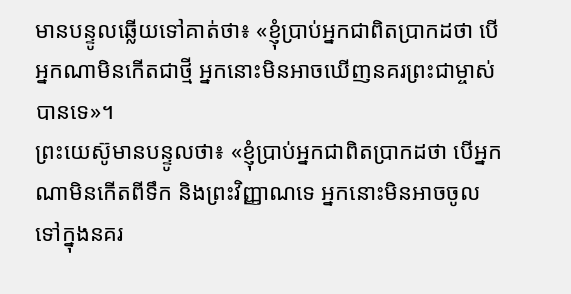មានបន្ទូលឆ្លើយទៅគាត់ថា៖ «ខ្ញុំប្រាប់អ្នកជាពិតប្រាកដថា បើអ្នកណាមិនកើតជាថ្មី អ្នកនោះមិនអាចឃើញនគរព្រះជាម្ចាស់បានទេ»។
ព្រះយេស៊ូមានបន្ទូលថា៖ «ខ្ញុំប្រាប់អ្នកជាពិតប្រាកដថា បើអ្នកណាមិនកើតពីទឹក និងព្រះវិញ្ញាណទេ អ្នកនោះមិនអាចចូលទៅក្នុងនគរ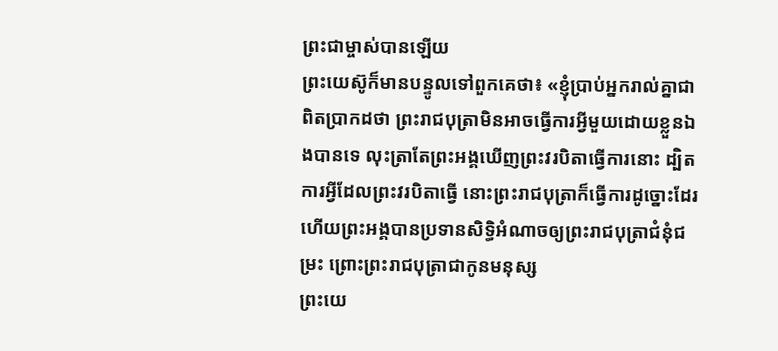ព្រះជាម្ចាស់បានឡើយ
ព្រះយេស៊ូក៏មានបន្ទូលទៅពួកគេថា៖ «ខ្ញុំប្រាប់អ្នករាល់គ្នាជាពិតប្រាកដថា ព្រះរាជបុត្រាមិនអាចធ្វើការអ្វីមួយដោយខ្លួនឯងបានទេ លុះត្រាតែព្រះអង្គឃើញព្រះវរបិតាធ្វើការនោះ ដ្បិតការអ្វីដែលព្រះវរបិតាធ្វើ នោះព្រះរាជបុត្រាក៏ធ្វើការដូច្នោះដែរ
ហើយព្រះអង្គបានប្រទានសិទ្ធិអំណាចឲ្យព្រះរាជបុត្រាជំនុំជម្រះ ព្រោះព្រះរាជបុត្រាជាកូនមនុស្ស
ព្រះយេ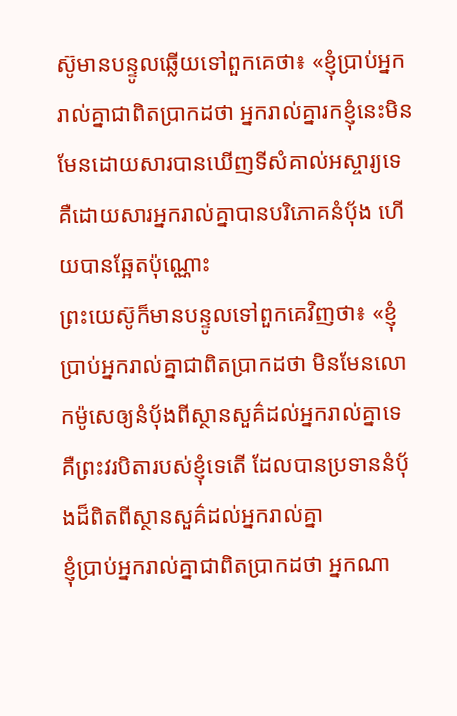ស៊ូមានបន្ទូលឆ្លើយទៅពួកគេថា៖ «ខ្ញុំប្រាប់អ្នករាល់គ្នាជាពិតប្រាកដថា អ្នករាល់គ្នារកខ្ញុំនេះមិនមែនដោយសារបានឃើញទីសំគាល់អស្ចារ្យទេ គឺដោយសារអ្នករាល់គ្នាបានបរិភោគនំប៉័ង ហើយបានឆ្អែតប៉ុណ្ណោះ
ព្រះយេស៊ូក៏មានបន្ទូលទៅពួកគេវិញថា៖ «ខ្ញុំប្រាប់អ្នករាល់គ្នាជាពិតប្រាកដថា មិនមែនលោកម៉ូសេឲ្យនំប៉័ងពីស្ថានសួគ៌ដល់អ្នករាល់គ្នាទេ គឺព្រះវរបិតារបស់ខ្ញុំទេតើ ដែលបានប្រទាននំប៉័ងដ៏ពិតពីស្ថានសួគ៌ដល់អ្នករាល់គ្នា
ខ្ញុំប្រាប់អ្នករាល់គ្នាជាពិតប្រាកដថា អ្នកណា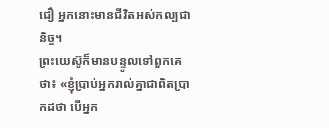ជឿ អ្នកនោះមានជីវិតអស់កល្បជានិច្ច។
ព្រះយេស៊ូក៏មានបន្ទូលទៅពួកគេថា៖ «ខ្ញុំប្រាប់អ្នករាល់គ្នាជាពិតប្រាកដថា បើអ្នក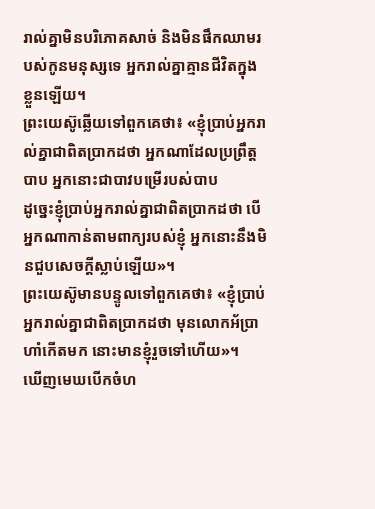រាល់គ្នាមិនបរិភោគសាច់ និងមិនផឹកឈាមរបស់កូនមនុស្សទេ អ្នករាល់គ្នាគ្មានជីវិតក្នុងខ្លួនឡើយ។
ព្រះយេស៊ូឆ្លើយទៅពួកគេថា៖ «ខ្ញុំប្រាប់អ្នករាល់គ្នាជាពិតប្រាកដថា អ្នកណាដែលប្រព្រឹត្តបាប អ្នកនោះជាបាវបម្រើរបស់បាប
ដូច្នេះខ្ញុំប្រាប់អ្នករាល់គ្នាជាពិតប្រាកដថា បើអ្នកណាកាន់តាមពាក្យរបស់ខ្ញុំ អ្នកនោះនឹងមិនជួបសេចក្ដីស្លាប់ឡើយ»។
ព្រះយេស៊ូមានបន្ទូលទៅពួកគេថា៖ «ខ្ញុំប្រាប់អ្នករាល់គ្នាជាពិតប្រាកដថា មុនលោកអ័ប្រាហាំកើតមក នោះមានខ្ញុំរួចទៅហើយ»។
ឃើញមេឃបើកចំហ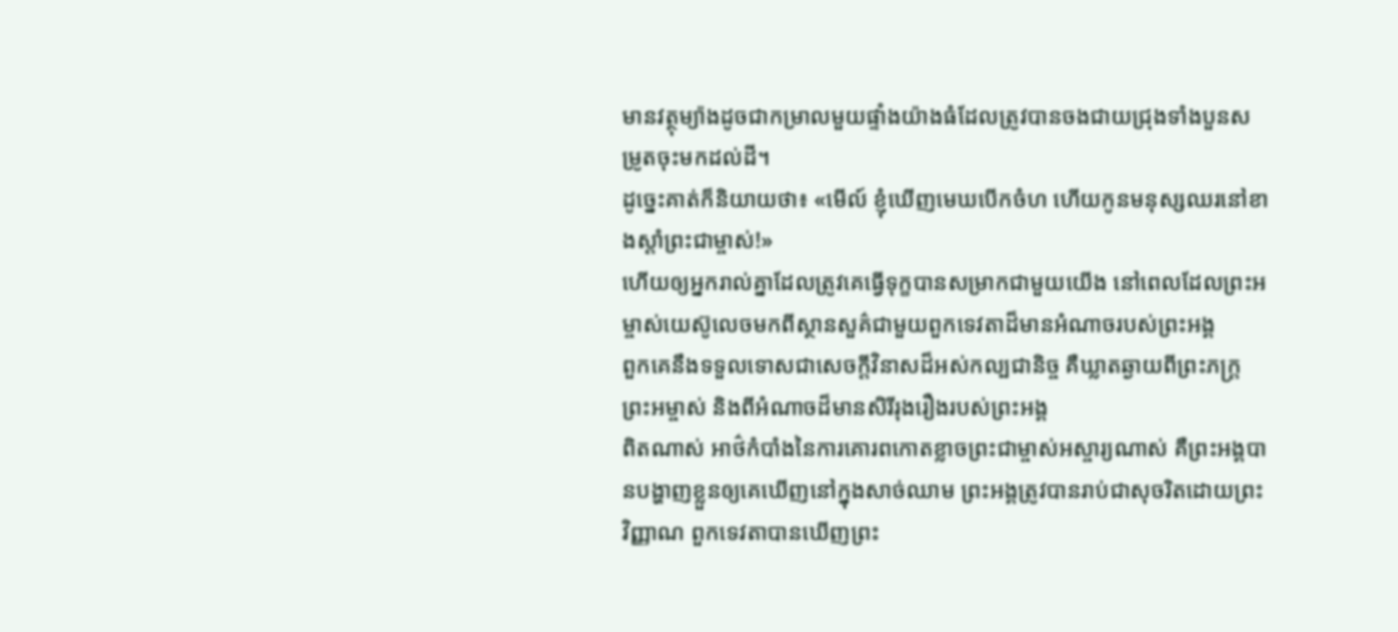មានវត្ថុម្យ៉ាងដូចជាកម្រាលមួយផ្ទាំងយ៉ាងធំដែលត្រូវបានចងជាយជ្រុងទាំងបួនសម្រូតចុះមកដល់ដី។
ដូច្នេះគាត់ក៏និយាយថា៖ «មើល៍ ខ្ញុំឃើញមេឃបើកចំហ ហើយកូនមនុស្សឈរនៅខាងស្ដាំព្រះជាម្ចាស់!»
ហើយឲ្យអ្នករាល់គ្នាដែលត្រូវគេធ្វើទុក្ខបានសម្រាកជាមួយយើង នៅពេលដែលព្រះអម្ចាស់យេស៊ូលេចមកពីស្ថានសួគ៌ជាមួយពួកទេវតាដ៏មានអំណាចរបស់ព្រះអង្គ
ពួកគេនឹងទទួលទោសជាសេចក្ដីវិនាសដ៏អស់កល្បជានិច្ច គឺឃ្លាតឆ្ងាយពីព្រះភក្ដ្រព្រះអម្ចាស់ និងពីអំណាចដ៏មានសិរីរុងរឿងរបស់ព្រះអង្គ
ពិតណាស់ អាថ៌កំបាំងនៃការគោរពកោតខ្លាចព្រះជាម្ចាស់អស្ចារ្យណាស់ គឺព្រះអង្គបានបង្ហាញខ្លួនឲ្យគេឃើញនៅក្នុងសាច់ឈាម ព្រះអង្គត្រូវបានរាប់ជាសុចរិតដោយព្រះវិញ្ញាណ ពួកទេវតាបានឃើញព្រះ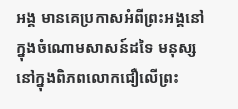អង្គ មានគេប្រកាសអំពីព្រះអង្គនៅក្នុងចំណោមសាសន៍ដទៃ មនុស្សនៅក្នុងពិភពលោកជឿលើព្រះ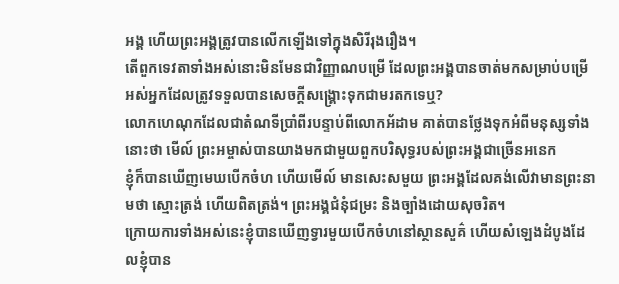អង្គ ហើយព្រះអង្គត្រូវបានលើកឡើងទៅក្នុងសិរីរុងរឿង។
តើពួកទេវតាទាំងអស់នោះមិនមែនជាវិញ្ញាណបម្រើ ដែលព្រះអង្គបានចាត់មកសម្រាប់បម្រើអស់អ្នកដែលត្រូវទទួលបានសេចក្ដីសង្រ្គោះទុកជាមរតកទេឬ?
លោកហេណុកដែលជាតំណទីប្រាំពីរបន្ទាប់ពីលោកអ័ដាម គាត់បានថ្លែងទុកអំពីមនុស្សទាំងនោះថា មើល៍ ព្រះអម្ចាស់បានយាងមកជាមួយពួកបរិសុទ្ធរបស់ព្រះអង្គជាច្រើនអនេក
ខ្ញុំក៏បានឃើញមេឃបើកចំហ ហើយមើល៍ មានសេះសមួយ ព្រះអង្គដែលគង់លើវាមានព្រះនាមថា ស្មោះត្រង់ ហើយពិតត្រង់។ ព្រះអង្គជំនុំជម្រះ និងច្បាំងដោយសុចរិត។
ក្រោយការទាំងអស់នេះខ្ញុំបានឃើញទ្វារមួយបើកចំហនៅស្ថានសួគ៌ ហើយសំឡេងដំបូងដែលខ្ញុំបាន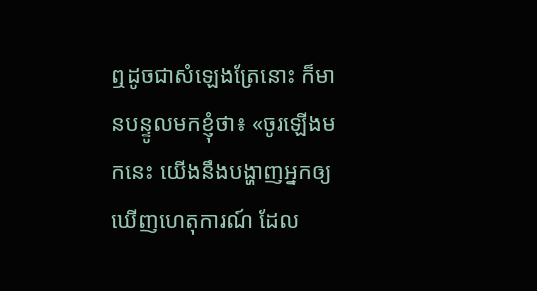ឮដូចជាសំឡេងត្រែនោះ ក៏មានបន្ទូលមកខ្ញុំថា៖ «ចូរឡើងមកនេះ យើងនឹងបង្ហាញអ្នកឲ្យឃើញហេតុការណ៍ ដែល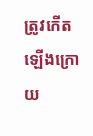ត្រូវកើតឡើងក្រោយ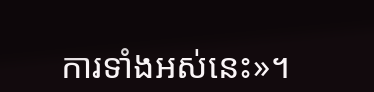ការទាំងអស់នេះ»។